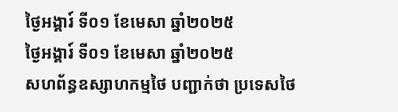ថ្ងៃអង្គារ៍ ទី០១ ខែមេសា ឆ្នាំ២០២៥
ថ្ងៃអង្គារ៍ ទី០១ ខែមេសា ឆ្នាំ២០២៥
សហព័ន្ធឧស្សាហកម្មថៃ បញ្ជាក់ថា ប្រទេសថៃ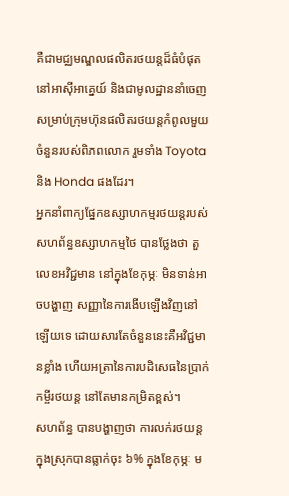គឺជាមជ្ឈមណ្ឌលផលិតរថយន្តដ៏ធំបំផុតនៅអាស៊ីអាគ្នេយ៍ និងជាមូលដ្ឋាននាំចេញ សម្រាប់ក្រុមហ៊ុនផលិតរថយន្តកំពូលមួយចំនួនរបស់ពិភពលោក រួមទាំង Toyota និង Honda ផងដែរ។
អ្នកនាំពាក្យផ្នែកឧស្សាហកម្មរថយន្តរបស់ សហព័ន្ធឧស្សាហកម្មថៃ បានថ្លែងថា តួលេខអវិជ្ជមាន នៅក្នុងខែកុម្ភៈ មិនទាន់អាចបង្ហាញ សញ្ញានៃការងើបឡើងវិញនៅឡើយទេ ដោយសារតែចំនួននេះគឺអវិជ្ជមានខ្លាំង ហើយអត្រានៃការបដិសេធនៃប្រាក់កម្ចីរថយន្ត នៅតែមានកម្រិតខ្ពស់។
សហព័ន្ធ បានបង្ហាញថា ការលក់រថយន្តក្នុងស្រុកបានធ្លាក់ចុះ ៦% ក្នុងខែកុម្ភៈ ម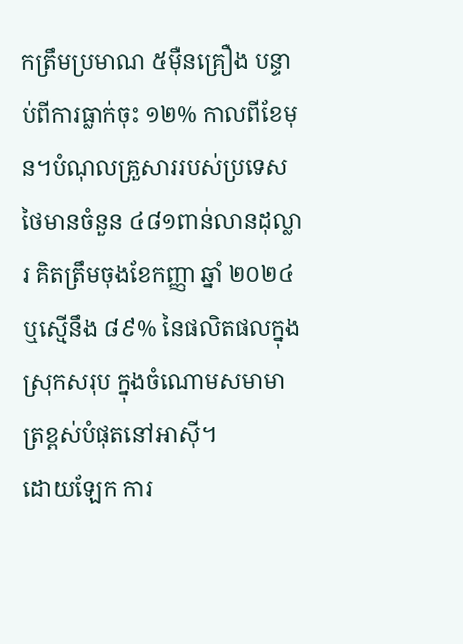កត្រឹមប្រមាណ ៥ម៉ឺនគ្រឿង បន្ទាប់ពីការធ្លាក់ចុះ ១២% កាលពីខែមុន។បំណុលគ្រួសាររបស់ប្រទេសថៃមានចំនួន ៤៨១ពាន់លានដុល្លារ គិតត្រឹមចុងខែកញ្ញា ឆ្នាំ ២០២៤ ឬស្មើនឹង ៨៩% នៃផលិតផលក្នុងស្រុកសរុប ក្នុងចំណោមសមាមាត្រខ្ពស់បំផុតនៅអាស៊ី។
ដោយឡែក ការ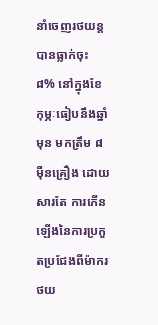នាំចេញរថយន្ត បានធ្លាក់ចុះ ៨% នៅក្នុងខែកុម្ភៈធៀបនឹងឆ្នាំមុន មកត្រឹម ៨ម៉ឺនគ្រឿង ដោយសារតែ ការកើនឡើងនៃការប្រកួតប្រជែងពីម៉ាករថយ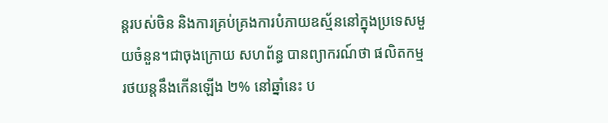ន្តរបស់ចិន និងការគ្រប់គ្រងការបំភាយឧស្ម័ននៅក្នុងប្រទេសមួយចំនួន។ជាចុងក្រោយ សហព័ន្ធ បានព្យាករណ៍ថា ផលិតកម្មរថយន្តនឹងកើនឡើង ២% នៅឆ្នាំនេះ ប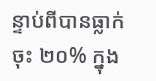ន្ទាប់ពីបានធ្លាក់ចុះ ២០% ក្នុង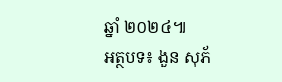ឆ្នាំ ២០២៤៕
អត្ថបទ៖ ងួន សុភ័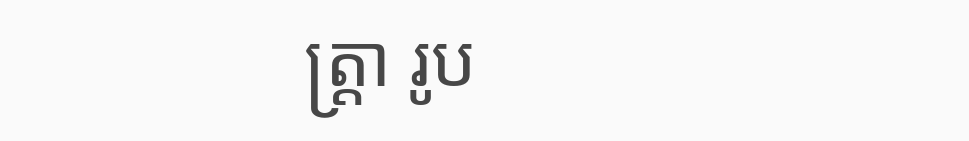ត្រ្តា រូប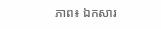ភាព៖ ឯកសារ